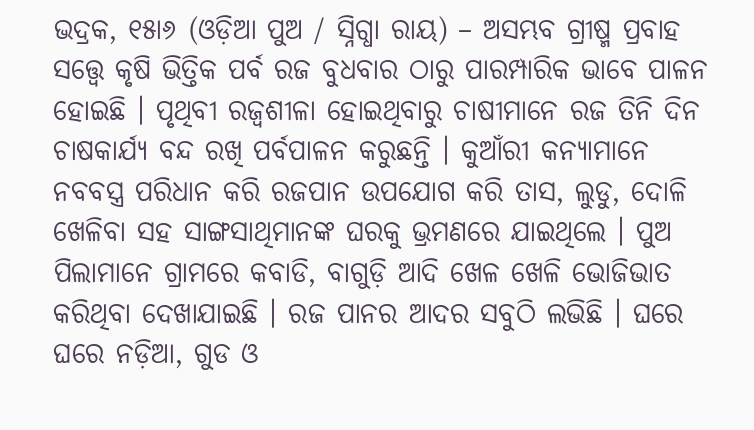ଭଦ୍ରକ, ୧୫ା୬ (ଓଡ଼ିଆ ପୁଅ / ସ୍ନିଗ୍ଧା ରାୟ) – ଅସମ୍ଭବ ଗ୍ରୀଷ୍ମ ପ୍ରବାହ ସତ୍ତ୍ୱେ କୃଷି ଭିତ୍ତିକ ପର୍ବ ରଜ ବୁଧବାର ଠାରୁ ପାରମ୍ପାରିକ ଭାବେ ପାଳନ ହୋଇଛି । ପୃଥିବୀ ରଜ୍ୱଶୀଳା ହୋଇଥିବାରୁ ଚାଷୀମାନେ ରଜ ତିନି ଦିନ ଚାଷକାର୍ଯ୍ୟ ବନ୍ଦ ରଖି ପର୍ବପାଳନ କରୁଛନ୍ତି । କୁଆଁରୀ କନ୍ୟାମାନେ ନବବସ୍ତ୍ର ପରିଧାନ କରି ରଜପାନ ଉପଯୋଗ କରି ତାସ, ଲୁଡୁ, ଦୋଳି ଖେଳିବା ସହ ସାଙ୍ଗସାଥିମାନଙ୍କ ଘରକୁ ଭ୍ରମଣରେ ଯାଇଥିଲେ । ପୁଅ ପିଲାମାନେ ଗ୍ରାମରେ କବାଡି, ବାଗୁଡ଼ି ଆଦି ଖେଳ ଖେଳି ଭୋଜିଭାତ କରିଥିବା ଦେଖାଯାଇଛି । ରଜ ପାନର ଆଦର ସବୁଠି ଲଭିଛି । ଘରେ ଘରେ ନଡ଼ିଆ, ଗୁଡ ଓ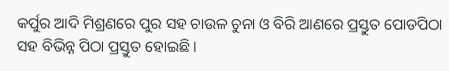କର୍ପୁର ଆଦି ମିଶ୍ରଣରେ ପୁର ସହ ଚାଉଳ ଚୁନା ଓ ବିରି ଆଣରେ ପ୍ରସ୍ତୁତ ପୋଡପିଠା ସହ ବିଭିନ୍ନ ପିଠା ପ୍ରସ୍ତୁତ ହୋଇଛି ।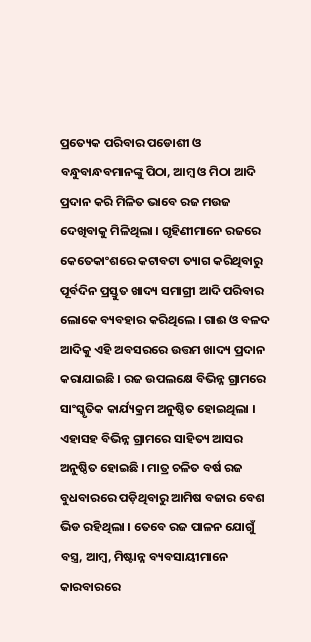ପ୍ରତ୍ୟେକ ପରିବାର ପଡୋଶୀ ଓ ବନ୍ଧୁବାନ୍ଧବମାନଙ୍କୁ ପିଠା, ଆମ୍ବ ଓ ମିଠା ଆଦି ପ୍ରଦାନ କରି ମିଳିତ ଭାବେ ରଜ ମଉଜ ଦେଖିବାକୁ ମିଳିଥିଲା । ଗୃହିଣୀମାନେ ରଜରେ କେତେକାଂଶରେ କଟାବଟା ତ୍ୟାଗ କରିଥିବାରୁ ପୂର୍ବଦିନ ପ୍ରସ୍ତୁତ ଖାଦ୍ୟ ସମାଗ୍ରୀ ଆଦି ପରିବାର ଲୋକେ ବ୍ୟବହାର କରିଥିଲେ । ଗାଈ ଓ ବଳଦ ଆଦିକୁ ଏହି ଅବସରରେ ଉତ୍ତମ ଖାଦ୍ୟ ପ୍ରଦାନ କରାଯାଇଛି । ରଜ ଉପଲକ୍ଷେ ବିଭିନ୍ନ ଗ୍ରାମରେ ସାଂସ୍କୃତିକ କାର୍ଯ୍ୟକ୍ରମ ଅନୁଷ୍ଠିତ ହୋଇଥିଲା । ଏହାସହ ବିଭିନ୍ନ ଗ୍ରାମରେ ସାହିତ୍ୟ ଆସର ଅନୁଷ୍ଠିତ ହୋଇଛି । ମାତ୍ର ଚଳିତ ବର୍ଷ ରଜ ବୁଧବାରରେ ପଡ଼ିଥିବାରୁ ଆମିଷ ବଜାର ବେଶ ଭିଡ ରହିଥିଲା । ତେବେ ରଜ ପାଳନ ଯୋଗୁଁ ବସ୍ତ୍ର, ଆମ୍ବ, ମିଷ୍ଟାନ୍ନ ବ୍ୟବସାୟୀମାନେ କାରବାରରେ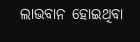ଲାଭବାନ ହୋଇଥିବା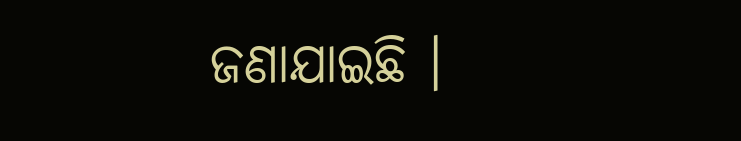ଜଣାଯାଇଛି ।